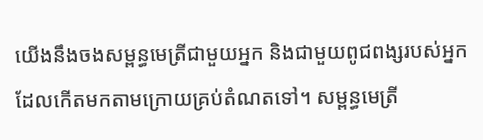យើងនឹងចងសម្ពន្ធមេត្រីជាមួយអ្នក និងជាមួយពូជពង្សរបស់អ្នក ដែលកើតមកតាមក្រោយគ្រប់តំណតទៅ។ សម្ពន្ធមេត្រី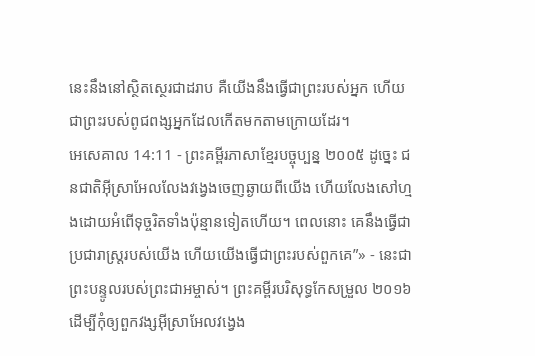នេះនឹងនៅស្ថិតស្ថេរជាដរាប គឺយើងនឹងធ្វើជាព្រះរបស់អ្នក ហើយជាព្រះរបស់ពូជពង្សអ្នកដែលកើតមកតាមក្រោយដែរ។
អេសេគាល 14:11 - ព្រះគម្ពីរភាសាខ្មែរបច្ចុប្បន្ន ២០០៥ ដូច្នេះ ជនជាតិអ៊ីស្រាអែលលែងវង្វេងចេញឆ្ងាយពីយើង ហើយលែងសៅហ្មងដោយអំពើទុច្ចរិតទាំងប៉ុន្មានទៀតហើយ។ ពេលនោះ គេនឹងធ្វើជាប្រជារាស្ត្ររបស់យើង ហើយយើងធ្វើជាព្រះរបស់ពួកគេ”» - នេះជាព្រះបន្ទូលរបស់ព្រះជាអម្ចាស់។ ព្រះគម្ពីរបរិសុទ្ធកែសម្រួល ២០១៦ ដើម្បីកុំឲ្យពួកវង្សអ៊ីស្រាអែលវង្វេង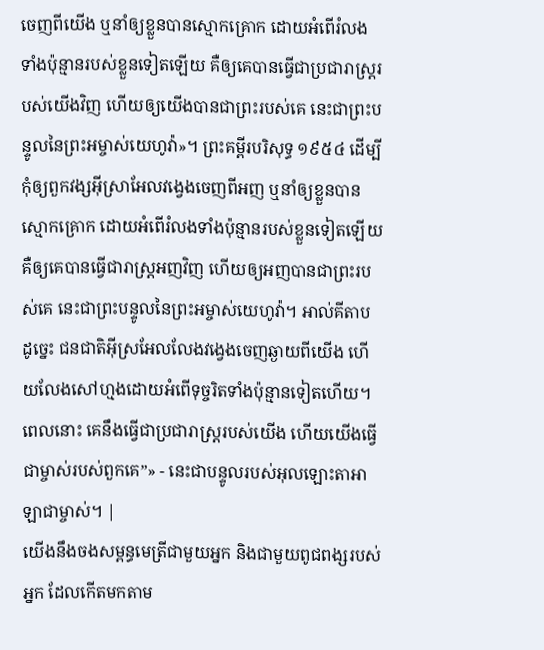ចេញពីយើង ឬនាំឲ្យខ្លួនបានស្មោកគ្រោក ដោយអំពើរំលងទាំងប៉ុន្មានរបស់ខ្លួនទៀតឡើយ គឺឲ្យគេបានធ្វើជាប្រជារាស្ត្ររបស់យើងវិញ ហើយឲ្យយើងបានជាព្រះរបស់គេ នេះជាព្រះបន្ទូលនៃព្រះអម្ចាស់យេហូវ៉ា»។ ព្រះគម្ពីរបរិសុទ្ធ ១៩៥៤ ដើម្បីកុំឲ្យពួកវង្សអ៊ីស្រាអែលវង្វេងចេញពីអញ ឬនាំឲ្យខ្លួនបានស្មោកគ្រោក ដោយអំពើរំលងទាំងប៉ុន្មានរបស់ខ្លួនទៀតឡើយ គឺឲ្យគេបានធ្វើជារាស្ត្រអញវិញ ហើយឲ្យអញបានជាព្រះរបស់គេ នេះជាព្រះបន្ទូលនៃព្រះអម្ចាស់យេហូវ៉ា។ អាល់គីតាប ដូច្នេះ ជនជាតិអ៊ីស្រអែលលែងវង្វេងចេញឆ្ងាយពីយើង ហើយលែងសៅហ្មងដោយអំពើទុច្ចរិតទាំងប៉ុន្មានទៀតហើយ។ ពេលនោះ គេនឹងធ្វើជាប្រជារាស្ត្ររបស់យើង ហើយយើងធ្វើជាម្ចាស់របស់ពួកគេ”» - នេះជាបន្ទូលរបស់អុលឡោះតាអាឡាជាម្ចាស់។ |
យើងនឹងចងសម្ពន្ធមេត្រីជាមួយអ្នក និងជាមួយពូជពង្សរបស់អ្នក ដែលកើតមកតាម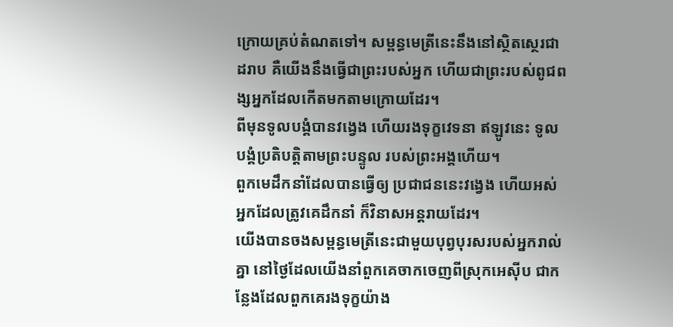ក្រោយគ្រប់តំណតទៅ។ សម្ពន្ធមេត្រីនេះនឹងនៅស្ថិតស្ថេរជាដរាប គឺយើងនឹងធ្វើជាព្រះរបស់អ្នក ហើយជាព្រះរបស់ពូជពង្សអ្នកដែលកើតមកតាមក្រោយដែរ។
ពីមុនទូលបង្គំបានវង្វេង ហើយរងទុក្ខវេទនា ឥឡូវនេះ ទូលបង្គំប្រតិបត្តិតាមព្រះបន្ទូល របស់ព្រះអង្គហើយ។
ពួកមេដឹកនាំដែលបានធ្វើឲ្យ ប្រជាជននេះវង្វេង ហើយអស់អ្នកដែលត្រូវគេដឹកនាំ ក៏វិនាសអន្តរាយដែរ។
យើងបានចងសម្ពន្ធមេត្រីនេះជាមួយបុព្វបុរសរបស់អ្នករាល់គ្នា នៅថ្ងៃដែលយើងនាំពួកគេចាកចេញពីស្រុកអេស៊ីប ជាកន្លែងដែលពួកគេរងទុក្ខយ៉ាង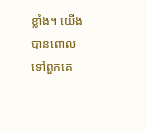ខ្លាំង។ យើងបានពោលទៅពួកគេ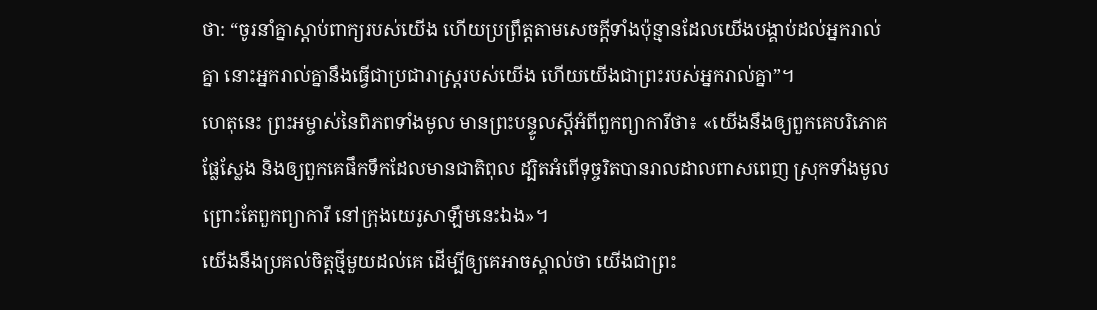ថា: “ចូរនាំគ្នាស្ដាប់ពាក្យរបស់យើង ហើយប្រព្រឹត្តតាមសេចក្ដីទាំងប៉ុន្មានដែលយើងបង្គាប់ដល់អ្នករាល់គ្នា នោះអ្នករាល់គ្នានឹងធ្វើជាប្រជារាស្ដ្ររបស់យើង ហើយយើងជាព្រះរបស់អ្នករាល់គ្នា”។
ហេតុនេះ ព្រះអម្ចាស់នៃពិភពទាំងមូល មានព្រះបន្ទូលស្ដីអំពីពួកព្យាការីថា៖ «យើងនឹងឲ្យពួកគេបរិភោគផ្លែស្លែង និងឲ្យពួកគេផឹកទឹកដែលមានជាតិពុល ដ្បិតអំពើទុច្ចរិតបានរាលដាលពាសពេញ ស្រុកទាំងមូល ព្រោះតែពួកព្យាការី នៅក្រុងយេរូសាឡឹមនេះឯង»។
យើងនឹងប្រគល់ចិត្តថ្មីមួយដល់គេ ដើម្បីឲ្យគេអាចស្គាល់ថា យើងជាព្រះ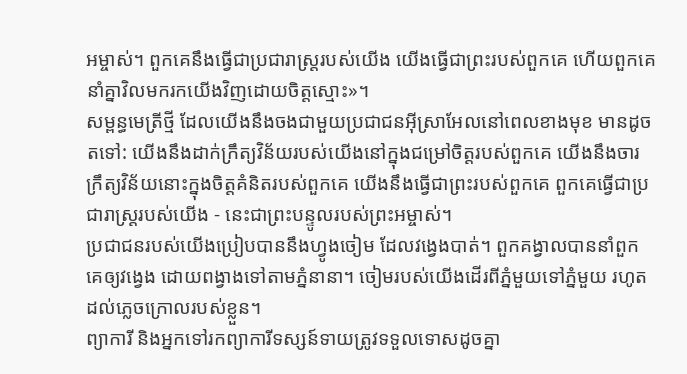អម្ចាស់។ ពួកគេនឹងធ្វើជាប្រជារាស្ត្ររបស់យើង យើងធ្វើជាព្រះរបស់ពួកគេ ហើយពួកគេនាំគ្នាវិលមករកយើងវិញដោយចិត្តស្មោះ»។
សម្ពន្ធមេត្រីថ្មី ដែលយើងនឹងចងជាមួយប្រជាជនអ៊ីស្រាអែលនៅពេលខាងមុខ មានដូចតទៅ: យើងនឹងដាក់ក្រឹត្យវិន័យរបស់យើងនៅក្នុងជម្រៅចិត្តរបស់ពួកគេ យើងនឹងចារក្រឹត្យវិន័យនោះក្នុងចិត្តគំនិតរបស់ពួកគេ យើងនឹងធ្វើជាព្រះរបស់ពួកគេ ពួកគេធ្វើជាប្រជារាស្ត្ររបស់យើង - នេះជាព្រះបន្ទូលរបស់ព្រះអម្ចាស់។
ប្រជាជនរបស់យើងប្រៀបបាននឹងហ្វូងចៀម ដែលវង្វេងបាត់។ ពួកគង្វាលបាននាំពួកគេឲ្យវង្វេង ដោយពង្វាងទៅតាមភ្នំនានា។ ចៀមរបស់យើងដើរពីភ្នំមួយទៅភ្នំមួយ រហូតដល់ភ្លេចក្រោលរបស់ខ្លួន។
ព្យាការី និងអ្នកទៅរកព្យាការីទស្សន៍ទាយត្រូវទទួលទោសដូចគ្នា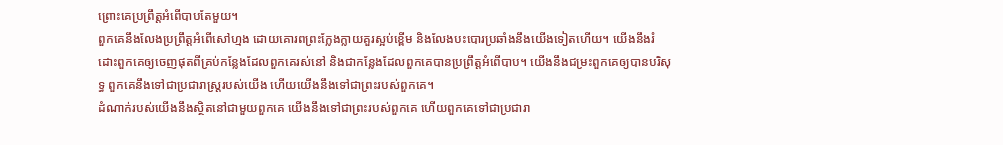ព្រោះគេប្រព្រឹត្តអំពើបាបតែមួយ។
ពួកគេនឹងលែងប្រព្រឹត្តអំពើសៅហ្មង ដោយគោរពព្រះក្លែងក្លាយគួរស្អប់ខ្ពើម និងលែងបះបោរប្រឆាំងនឹងយើងទៀតហើយ។ យើងនឹងរំដោះពួកគេឲ្យចេញផុតពីគ្រប់កន្លែងដែលពួកគេរស់នៅ និងជាកន្លែងដែលពួកគេបានប្រព្រឹត្តអំពើបាប។ យើងនឹងជម្រះពួកគេឲ្យបានបរិសុទ្ធ ពួកគេនឹងទៅជាប្រជារាស្ត្ររបស់យើង ហើយយើងនឹងទៅជាព្រះរបស់ពួកគេ។
ដំណាក់របស់យើងនឹងស្ថិតនៅជាមួយពួកគេ យើងនឹងទៅជាព្រះរបស់ពួកគេ ហើយពួកគេទៅជាប្រជារា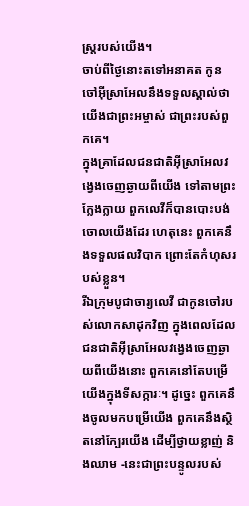ស្ត្ររបស់យើង។
ចាប់ពីថ្ងៃនោះតទៅអនាគត កូនចៅអ៊ីស្រាអែលនឹងទទួលស្គាល់ថា យើងជាព្រះអម្ចាស់ ជាព្រះរបស់ពួកគេ។
ក្នុងគ្រាដែលជនជាតិអ៊ីស្រាអែលវង្វេងចេញឆ្ងាយពីយើង ទៅតាមព្រះក្លែងក្លាយ ពួកលេវីក៏បានបោះបង់ចោលយើងដែរ ហេតុនេះ ពួកគេនឹងទទួលផលវិបាក ព្រោះតែកំហុសរបស់ខ្លួន។
រីឯក្រុមបូជាចារ្យលេវី ជាកូនចៅរបស់លោកសាដុកវិញ ក្នុងពេលដែលជនជាតិអ៊ីស្រាអែលវង្វេងចេញឆ្ងាយពីយើងនោះ ពួកគេនៅតែបម្រើយើងក្នុងទីសក្ការៈ។ ដូច្នេះ ពួកគេនឹងចូលមកបម្រើយើង ពួកគេនឹងស្ថិតនៅក្បែរយើង ដើម្បីថ្វាយខ្លាញ់ និងឈាម -នេះជាព្រះបន្ទូលរបស់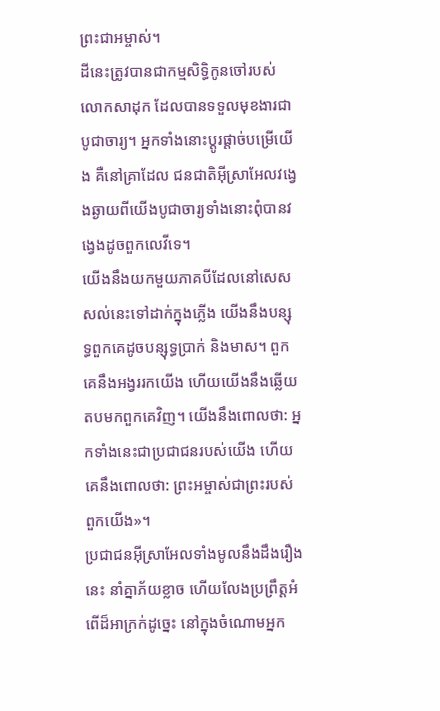ព្រះជាអម្ចាស់។
ដីនេះត្រូវបានជាកម្មសិទ្ធិកូនចៅរបស់លោកសាដុក ដែលបានទទួលមុខងារជាបូជាចារ្យ។ អ្នកទាំងនោះប្ដូរផ្ដាច់បម្រើយើង គឺនៅគ្រាដែល ជនជាតិអ៊ីស្រាអែលវង្វេងឆ្ងាយពីយើងបូជាចារ្យទាំងនោះពុំបានវង្វេងដូចពួកលេវីទេ។
យើងនឹងយកមួយភាគបីដែលនៅសេសសល់នេះទៅដាក់ក្នុងភ្លើង យើងនឹងបន្សុទ្ធពួកគេដូចបន្សុទ្ធប្រាក់ និងមាស។ ពួកគេនឹងអង្វររកយើង ហើយយើងនឹងឆ្លើយតបមកពួកគេវិញ។ យើងនឹងពោលថា: អ្នកទាំងនេះជាប្រជាជនរបស់យើង ហើយគេនឹងពោលថា: ព្រះអម្ចាស់ជាព្រះរបស់ពួកយើង»។
ប្រជាជនអ៊ីស្រាអែលទាំងមូលនឹងដឹងរឿងនេះ នាំគ្នាភ័យខ្លាច ហើយលែងប្រព្រឹត្តអំពើដ៏អាក្រក់ដូច្នេះ នៅក្នុងចំណោមអ្នក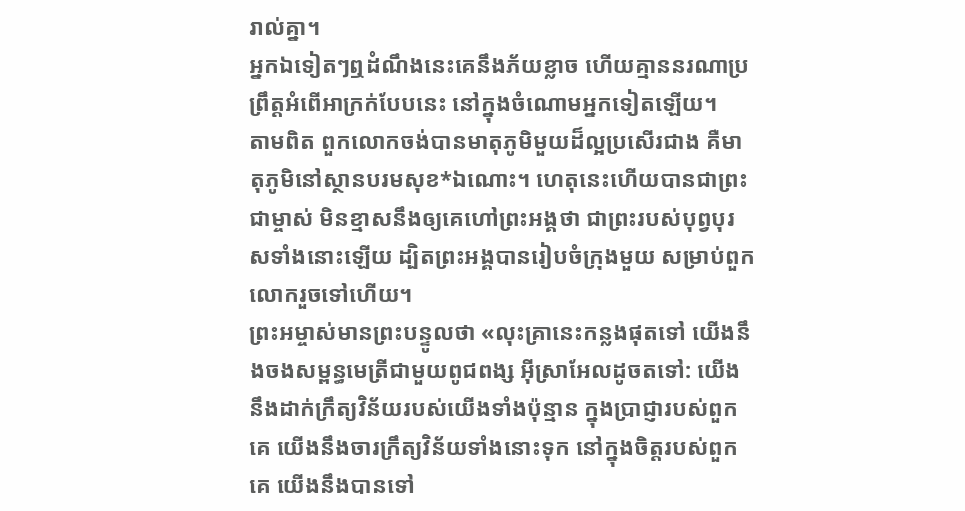រាល់គ្នា។
អ្នកឯទៀតៗឮដំណឹងនេះគេនឹងភ័យខ្លាច ហើយគ្មាននរណាប្រព្រឹត្តអំពើអាក្រក់បែបនេះ នៅក្នុងចំណោមអ្នកទៀតឡើយ។
តាមពិត ពួកលោកចង់បានមាតុភូមិមួយដ៏ល្អប្រសើរជាង គឺមាតុភូមិនៅស្ថានបរមសុខ*ឯណោះ។ ហេតុនេះហើយបានជាព្រះជាម្ចាស់ មិនខ្មាសនឹងឲ្យគេហៅព្រះអង្គថា ជាព្រះរបស់បុព្វបុរសទាំងនោះឡើយ ដ្បិតព្រះអង្គបានរៀបចំក្រុងមួយ សម្រាប់ពួកលោករួចទៅហើយ។
ព្រះអម្ចាស់មានព្រះបន្ទូលថា «លុះគ្រានេះកន្លងផុតទៅ យើងនឹងចងសម្ពន្ធមេត្រីជាមួយពូជពង្ស អ៊ីស្រាអែលដូចតទៅ: យើងនឹងដាក់ក្រឹត្យវិន័យរបស់យើងទាំងប៉ុន្មាន ក្នុងប្រាជ្ញារបស់ពួកគេ យើងនឹងចារក្រឹត្យវិន័យទាំងនោះទុក នៅក្នុងចិត្តរបស់ពួកគេ យើងនឹងបានទៅ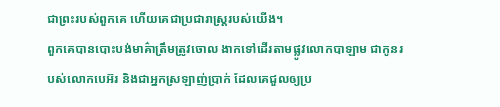ជាព្រះរបស់ពួកគេ ហើយគេជាប្រជារាស្ត្ររបស់យើង។
ពួកគេបានបោះបង់មាគ៌ាត្រឹមត្រូវចោល ងាកទៅដើរតាមផ្លូវលោកបាឡាម ជាកូនរបស់លោកបេអ៊រ និងជាអ្នកស្រឡាញ់ប្រាក់ ដែលគេជួលឲ្យប្រ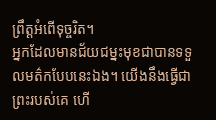ព្រឹត្តអំពើទុច្ចរិត។
អ្នកដែលមានជ័យជម្នះមុខជាបានទទួលមត៌កបែបនេះឯង។ យើងនឹងធ្វើជាព្រះរបស់គេ ហើ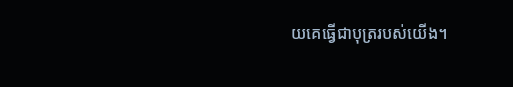យគេធ្វើជាបុត្ររបស់យើង។